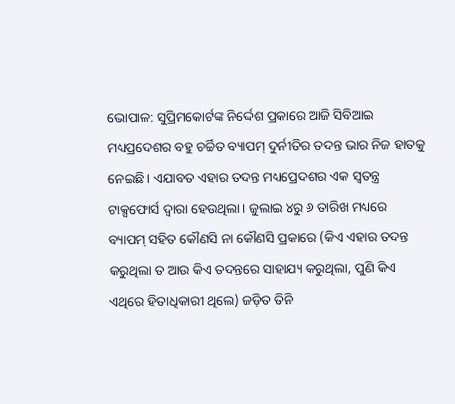ଭୋପାଳ: ସୁପ୍ରିମକୋର୍ଟଙ୍କ ନିର୍ଦ୍ଦେଶ ପ୍ରକାରେ ଆଜି ସିବିଆଇ ମଧ୍ୟପ୍ରଦେଶର ବହୁ ଚର୍ଚ୍ଚିତ ବ୍ୟାପମ୍ ଦୁର୍ନୀତିର ତଦନ୍ତ ଭାର ନିଜ ହାତକୁ ନେଇଛି। ଏଯାବତ ଏହାର ତଦନ୍ତ ମଧ୍ୟପ୍ରେଦଶର ଏକ ସ୍ୱତନ୍ତ୍ର ଟାକ୍ସଫୋର୍ସ ଦ୍ୱାରା ହେଉଥିଲା। ଜୁଲାଇ ୪ରୁ ୬ ତାରିଖ ମଧ୍ୟରେ ବ୍ୟାପମ୍ ସହିତ କୌଣସି ନା କୌଣସି ପ୍ରକାରେ (କିଏ ଏହାର ତଦନ୍ତ କରୁଥିଲା ତ ଆଉ କିଏ ତଦନ୍ତରେ ସାହାଯ୍ୟ କରୁଥିଲା, ପୁଣି କିଏ ଏଥିରେ ହିତାଧିକାରୀ ଥିଲେ) ଜଡ଼ିତ ତିନି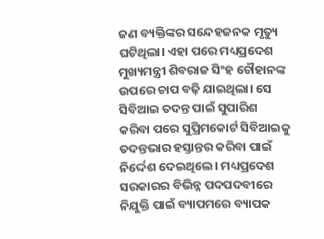ଜଣ ବ୍ୟକ୍ତିଙ୍କର ସନ୍ଦେହଜନକ ମୃତ୍ୟୁ ଘଟିଥିଲା। ଏହା ପରେ ମଧ୍ୟପ୍ରଦେଶ ମୁଖ୍ୟମନ୍ତ୍ରୀ ଶିବରାଜ ସିଂହ ଚୌହାନଙ୍କ ଉପରେ ଚାପ ବଢ଼ି ଯାଇଥିଲା। ସେ ସିବିଆଇ ତଦନ୍ତ ପାଇଁ ସୁପାରିଶ କରିବା ପରେ ସୁପ୍ରିମକୋର୍ଟ ସିବିଆଇକୁ ତଦନ୍ତଭାର ହସ୍ତାନ୍ତର କରିବା ପାଇଁ ନିର୍ଦ୍ଦେଶ ଦେଇଥିଲେ। ମଧ୍ୟପ୍ରଦେଶ ସରକାରର ବିଭିନ୍ନ ପଦପଦବୀରେ ନିଯୁକ୍ତି ପାଇଁ ବ୍ୟାପମରେ ବ୍ୟାପକ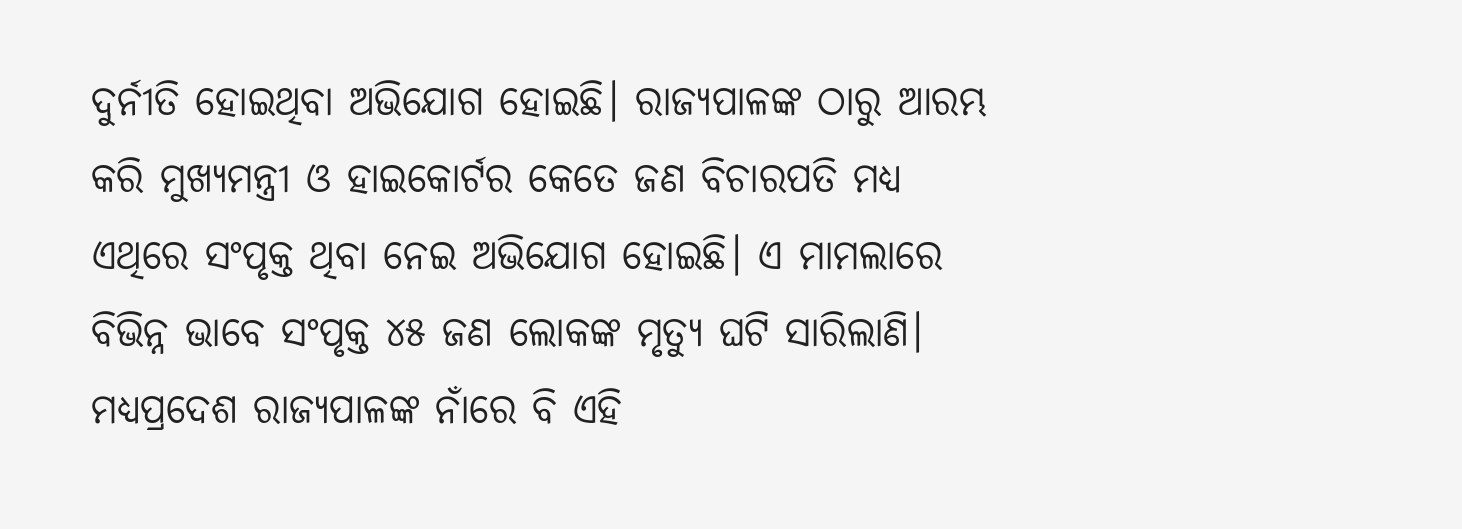ଦୁର୍ନୀତି ହୋଇଥିବା ଅଭିଯୋଗ ହୋଇଛି। ରାଜ୍ୟପାଳଙ୍କ ଠାରୁ ଆରମ୍ଭ କରି ମୁଖ୍ୟମନ୍ତ୍ରୀ ଓ ହାଇକୋର୍ଟର କେତେ ଜଣ ବିଚାରପତି ମଧ୍ୟ ଏଥିରେ ସଂପୃକ୍ତ ଥିବା ନେଇ ଅଭିଯୋଗ ହୋଇଛି। ଏ ମାମଲାରେ ବିଭିନ୍ନ ଭାବେ ସଂପୃକ୍ତ ୪୫ ଜଣ ଲୋକଙ୍କ ମୃତ୍ୟୁ ଘଟି ସାରିଲାଣି। ମଧ୍ୟପ୍ରଦେଶ ରାଜ୍ୟପାଳଙ୍କ ନାଁରେ ବି ଏହି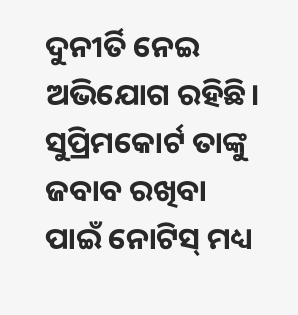ଦୁନୀର୍ତି ନେଇ ଅଭିଯୋଗ ରହିଛି। ସୁପ୍ରିମକୋର୍ଟ ତାଙ୍କୁ ଜବାବ ରଖିବା ପାଇଁ ନୋଟିସ୍ ମଧ୍ୟ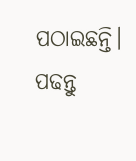ପଠାଇଛନ୍ତି।
ପଢନ୍ତୁ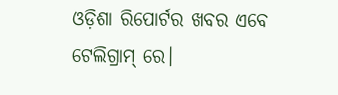ଓଡ଼ିଶା ରିପୋର୍ଟର ଖବର ଏବେ ଟେଲିଗ୍ରାମ୍ ରେ।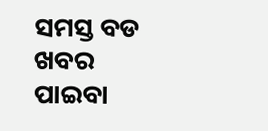ସମସ୍ତ ବଡ ଖବର ପାଇବା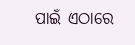ପାଇଁ ଏଠାରେ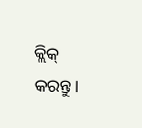କ୍ଲିକ୍ କରନ୍ତୁ।